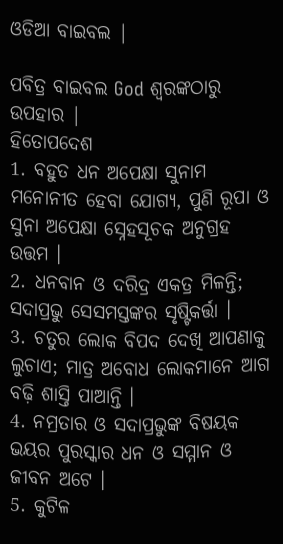ଓଡିଆ ବାଇବଲ |

ପବିତ୍ର ବାଇବଲ God ଶ୍ବରଙ୍କଠାରୁ ଉପହାର |
ହିତୋପଦେଶ
1. ବହୁତ ଧନ ଅପେକ୍ଷା ସୁନାମ ମନୋନୀତ ହେବା ଯୋଗ୍ୟ, ପୁଣି ରୂପା ଓ ସୁନା ଅପେକ୍ଷା ସ୍ନେହସୂଚକ ଅନୁଗ୍ରହ ଉତ୍ତମ ।
2. ଧନବାନ ଓ ଦରିଦ୍ର ଏକତ୍ର ମିଳନ୍ତି; ସଦାପ୍ରଭୁ ସେସମସ୍ତଙ୍କର ସୃଷ୍ଟିକର୍ତ୍ତା ।
3. ଚତୁର ଲୋକ ବିପଦ ଦେଖି ଆପଣାକୁ ଲୁଚାଏ; ମାତ୍ର ଅବୋଧ ଲୋକମାନେ ଆଗ ବଢ଼ି ଶାସ୍ତି ପାଆନ୍ତି ।
4. ନମ୍ରତାର ଓ ସଦାପ୍ରଭୁଙ୍କ ବିଷୟକ ଭୟର ପୁରସ୍କାର ଧନ ଓ ସମ୍ମାନ ଓ ଜୀବନ ଅଟେ ।
5. କୁଟିଳ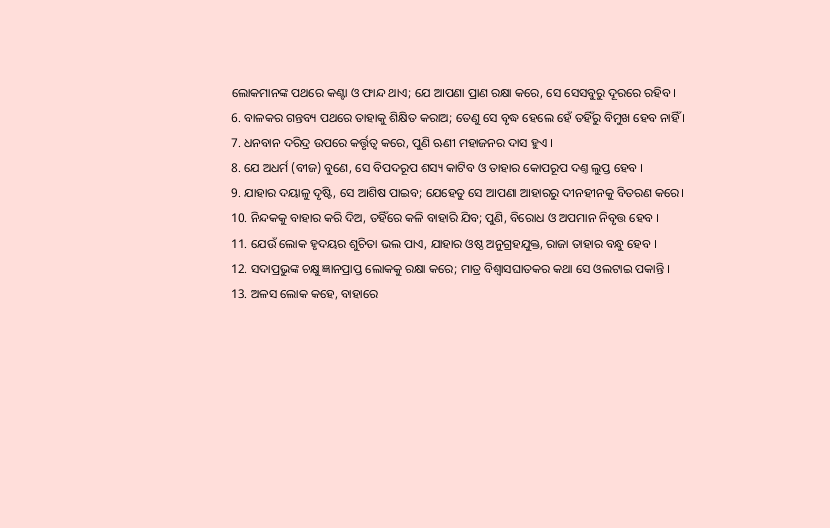ଲୋକମାନଙ୍କ ପଥରେ କଣ୍ଟା ଓ ଫାନ୍ଦ ଥାଏ; ଯେ ଆପଣା ପ୍ରାଣ ରକ୍ଷା କରେ, ସେ ସେସବୁରୁ ଦୂରରେ ରହିବ ।
6. ବାଳକର ଗନ୍ତବ୍ୟ ପଥରେ ତାହାକୁ ଶିକ୍ଷିତ କରାଅ; ତେଣୁ ସେ ବୃଦ୍ଧ ହେଲେ ହେଁ ତହିଁରୁ ବିମୁଖ ହେବ ନାହିଁ ।
7. ଧନବାନ ଦରିଦ୍ର ଉପରେ କର୍ତ୍ତୃତ୍ଵ କରେ, ପୁଣି ଋଣୀ ମହାଜନର ଦାସ ହୁଏ ।
8. ଯେ ଅଧର୍ମ (ବୀଜ) ବୁଣେ, ସେ ବିପଦରୂପ ଶସ୍ୟ କାଟିବ ଓ ତାହାର କୋପରୂପ ଦଣ୍ତ ଲୁପ୍ତ ହେବ ।
9. ଯାହାର ଦୟାଳୁ ଦୃଷ୍ଟି, ସେ ଆଶିଷ ପାଇବ; ଯେହେତୁ ସେ ଆପଣା ଆହାରରୁ ଦୀନହୀନକୁ ବିତରଣ କରେ।
10. ନିନ୍ଦକକୁ ବାହାର କରି ଦିଅ, ତହିଁରେ କଳି ବାହାରି ଯିବ; ପୁଣି, ବିରୋଧ ଓ ଅପମାନ ନିବୃତ୍ତ ହେବ ।
11. ଯେଉଁ ଲୋକ ହୃଦୟର ଶୁଚିତା ଭଲ ପାଏ, ଯାହାର ଓଷ୍ଠ ଅନୁଗ୍ରହଯୁକ୍ତ, ରାଜା ତାହାର ବନ୍ଧୁ ହେବ ।
12. ସଦାପ୍ରଭୁଙ୍କ ଚକ୍ଷୁ ଜ୍ଞାନପ୍ରାପ୍ତ ଲୋକକୁ ରକ୍ଷା କରେ; ମାତ୍ର ବିଶ୍ଵାସଘାତକର କଥା ସେ ଓଲଟାଇ ପକାନ୍ତି ।
13. ଅଳସ ଲୋକ କହେ, ବାହାରେ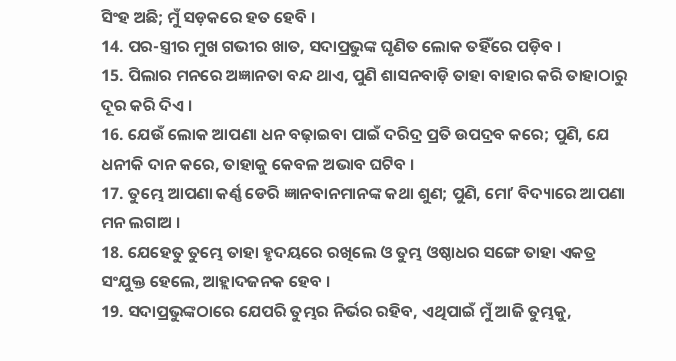ସିଂହ ଅଛି; ମୁଁ ସଡ଼କରେ ହତ ହେବି ।
14. ପର-ସ୍ତ୍ରୀର ମୁଖ ଗଭୀର ଖାତ, ସଦାପ୍ରଭୁଙ୍କ ଘୃଣିତ ଲୋକ ତହିଁରେ ପଡ଼ିବ ।
15. ପିଲାର ମନରେ ଅଜ୍ଞାନତା ବନ୍ଦ ଥାଏ, ପୁଣି ଶାସନବାଡ଼ି ତାହା ବାହାର କରି ତାହାଠାରୁ ଦୂର କରି ଦିଏ ।
16. ଯେଉଁ ଲୋକ ଆପଣା ଧନ ବଢ଼ାଇବା ପାଇଁ ଦରିଦ୍ର ପ୍ରତି ଉପଦ୍ରବ କରେ; ପୁଣି, ଯେ ଧନୀକି ଦାନ କରେ, ତାହାକୁ କେବଳ ଅଭାବ ଘଟିବ ।
17. ତୁମ୍ଭେ ଆପଣା କର୍ଣ୍ଣ ଡେରି ଜ୍ଞାନବାନମାନଙ୍କ କଥା ଶୁଣ; ପୁଣି, ମୋʼ ବିଦ୍ୟାରେ ଆପଣା ମନ ଲଗାଅ ।
18. ଯେହେତୁ ତୁମ୍ଭେ ତାହା ହୃଦୟରେ ରଖିଲେ ଓ ତୁମ୍ଭ ଓଷ୍ଠାଧର ସଙ୍ଗେ ତାହା ଏକତ୍ର ସଂଯୁକ୍ତ ହେଲେ, ଆହ୍ଲାଦଜନକ ହେବ ।
19. ସଦାପ୍ରଭୁଙ୍କଠାରେ ଯେପରି ତୁମ୍ଭର ନିର୍ଭର ରହିବ, ଏଥିପାଇଁ ମୁଁ ଆଜି ତୁମ୍ଭକୁ,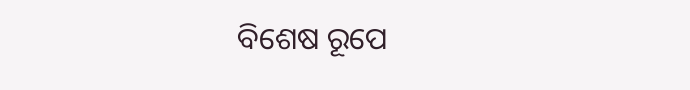ବିଶେଷ ରୂପେ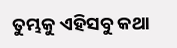ତୁମ୍ଭକୁ ଏହିସବୁ କଥା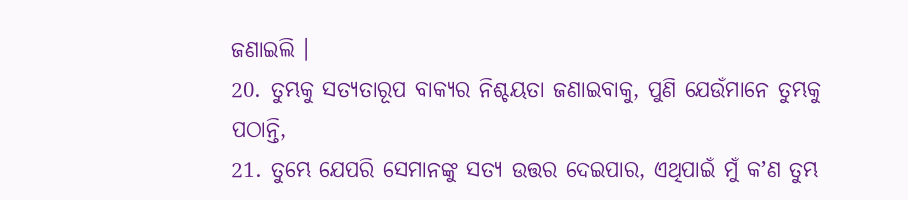ଜଣାଇଲି ।
20. ତୁମ୍ଭକୁ ସତ୍ୟତାରୂପ ବାକ୍ୟର ନିଶ୍ଚୟତା ଜଣାଇବାକୁ, ପୁଣି ଯେଉଁମାନେ ତୁମ୍ଭକୁ ପଠାନ୍ତି,
21. ତୁମ୍ଭେ ଯେପରି ସେମାନଙ୍କୁ ସତ୍ୟ ଉତ୍ତର ଦେଇପାର, ଏଥିପାଇଁ ମୁଁ କʼଣ ତୁମ୍ଭ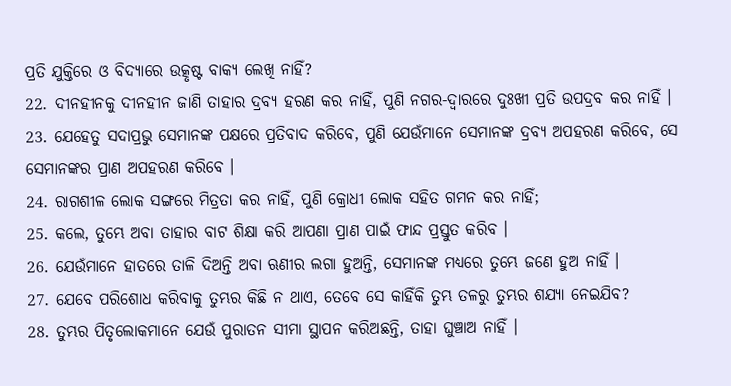ପ୍ରତି ଯୁକ୍ତିରେ ଓ ବିଦ୍ୟାରେ ଉତ୍କୃଷ୍ଟ ବାକ୍ୟ ଲେଖି ନାହିଁ?
22. ଦୀନହୀନକୁ ଦୀନହୀନ ଜାଣି ତାହାର ଦ୍ରବ୍ୟ ହରଣ କର ନାହିଁ, ପୁଣି ନଗର-ଦ୍ଵାରରେ ଦୁଃଖୀ ପ୍ରତି ଉପଦ୍ରବ କର ନାହିଁ ।
23. ଯେହେତୁ ସଦାପ୍ରଭୁ ସେମାନଙ୍କ ପକ୍ଷରେ ପ୍ରତିବାଦ କରିବେ, ପୁଣି ଯେଉଁମାନେ ସେମାନଙ୍କ ଦ୍ରବ୍ୟ ଅପହରଣ କରିବେ, ସେ ସେମାନଙ୍କର ପ୍ରାଣ ଅପହରଣ କରିବେ ।
24. ରାଗଶୀଳ ଲୋକ ସଙ୍ଗରେ ମିତ୍ରତା କର ନାହିଁ, ପୁଣି କ୍ରୋଧୀ ଲୋକ ସହିତ ଗମନ କର ନାହିଁ;
25. କଲେ, ତୁମ୍ଭେ ଅବା ତାହାର ବାଟ ଶିକ୍ଷା କରି ଆପଣା ପ୍ରାଣ ପାଇଁ ଫାନ୍ଦ ପ୍ରସ୍ତୁତ କରିବ ।
26. ଯେଉଁମାନେ ହାତରେ ତାଳି ଦିଅନ୍ତି ଅବା ଋଣୀର ଲଗା ହୁଅନ୍ତି, ସେମାନଙ୍କ ମଧ୍ୟରେ ତୁମ୍ଭେ ଜଣେ ହୁଅ ନାହିଁ ।
27. ଯେବେ ପରିଶୋଧ କରିବାକୁ ତୁମ୍ଭର କିଛି ନ ଥାଏ, ତେବେ ସେ କାହିଁକି ତୁମ୍ଭ ତଳରୁ ତୁମ୍ଭର ଶଯ୍ୟା ନେଇଯିବ?
28. ତୁମ୍ଭର ପିତୃଲୋକମାନେ ଯେଉଁ ପୁରାତନ ସୀମା ସ୍ଥାପନ କରିଅଛନ୍ତି, ତାହା ଘୁଞ୍ଚାଅ ନାହିଁ ।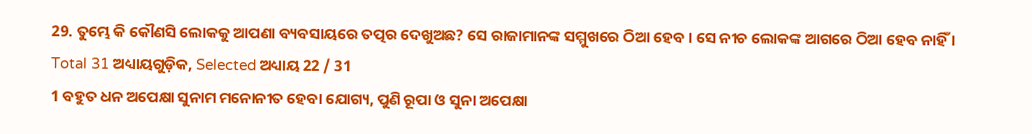29. ତୁମ୍ଭେ କି କୌଣସି ଲୋକକୁ ଆପଣା ବ୍ୟବସାୟରେ ତତ୍ପର ଦେଖୁଅଛ? ସେ ରାଜାମାନଙ୍କ ସମ୍ମୁଖରେ ଠିଆ ହେବ । ସେ ନୀଚ ଲୋକଙ୍କ ଆଗରେ ଠିଆ ହେବ ନାହିଁ ।
Total 31 ଅଧ୍ୟାୟଗୁଡ଼ିକ, Selected ଅଧ୍ୟାୟ 22 / 31
1 ବହୁତ ଧନ ଅପେକ୍ଷା ସୁନାମ ମନୋନୀତ ହେବା ଯୋଗ୍ୟ, ପୁଣି ରୂପା ଓ ସୁନା ଅପେକ୍ଷା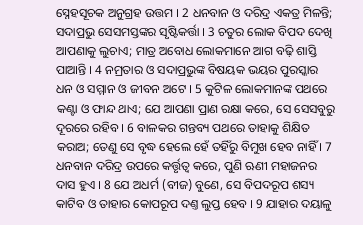ସ୍ନେହସୂଚକ ଅନୁଗ୍ରହ ଉତ୍ତମ । 2 ଧନବାନ ଓ ଦରିଦ୍ର ଏକତ୍ର ମିଳନ୍ତି; ସଦାପ୍ରଭୁ ସେସମସ୍ତଙ୍କର ସୃଷ୍ଟିକର୍ତ୍ତା । 3 ଚତୁର ଲୋକ ବିପଦ ଦେଖି ଆପଣାକୁ ଲୁଚାଏ; ମାତ୍ର ଅବୋଧ ଲୋକମାନେ ଆଗ ବଢ଼ି ଶାସ୍ତି ପାଆନ୍ତି । 4 ନମ୍ରତାର ଓ ସଦାପ୍ରଭୁଙ୍କ ବିଷୟକ ଭୟର ପୁରସ୍କାର ଧନ ଓ ସମ୍ମାନ ଓ ଜୀବନ ଅଟେ । 5 କୁଟିଳ ଲୋକମାନଙ୍କ ପଥରେ କଣ୍ଟା ଓ ଫାନ୍ଦ ଥାଏ; ଯେ ଆପଣା ପ୍ରାଣ ରକ୍ଷା କରେ, ସେ ସେସବୁରୁ ଦୂରରେ ରହିବ । 6 ବାଳକର ଗନ୍ତବ୍ୟ ପଥରେ ତାହାକୁ ଶିକ୍ଷିତ କରାଅ; ତେଣୁ ସେ ବୃଦ୍ଧ ହେଲେ ହେଁ ତହିଁରୁ ବିମୁଖ ହେବ ନାହିଁ । 7 ଧନବାନ ଦରିଦ୍ର ଉପରେ କର୍ତ୍ତୃତ୍ଵ କରେ, ପୁଣି ଋଣୀ ମହାଜନର ଦାସ ହୁଏ । 8 ଯେ ଅଧର୍ମ (ବୀଜ) ବୁଣେ, ସେ ବିପଦରୂପ ଶସ୍ୟ କାଟିବ ଓ ତାହାର କୋପରୂପ ଦଣ୍ତ ଲୁପ୍ତ ହେବ । 9 ଯାହାର ଦୟାଳୁ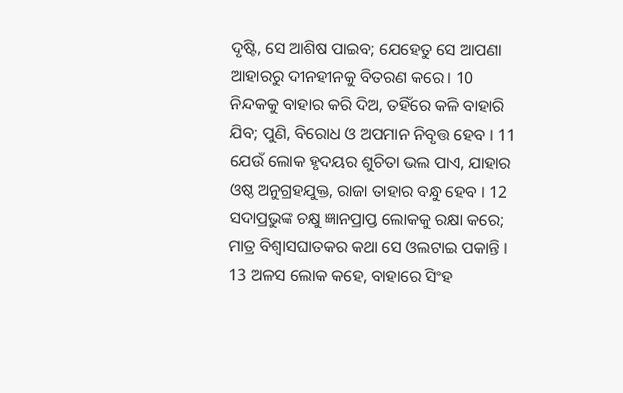ଦୃଷ୍ଟି, ସେ ଆଶିଷ ପାଇବ; ଯେହେତୁ ସେ ଆପଣା ଆହାରରୁ ଦୀନହୀନକୁ ବିତରଣ କରେ। 10 ନିନ୍ଦକକୁ ବାହାର କରି ଦିଅ, ତହିଁରେ କଳି ବାହାରି ଯିବ; ପୁଣି, ବିରୋଧ ଓ ଅପମାନ ନିବୃତ୍ତ ହେବ । 11 ଯେଉଁ ଲୋକ ହୃଦୟର ଶୁଚିତା ଭଲ ପାଏ, ଯାହାର ଓଷ୍ଠ ଅନୁଗ୍ରହଯୁକ୍ତ, ରାଜା ତାହାର ବନ୍ଧୁ ହେବ । 12 ସଦାପ୍ରଭୁଙ୍କ ଚକ୍ଷୁ ଜ୍ଞାନପ୍ରାପ୍ତ ଲୋକକୁ ରକ୍ଷା କରେ; ମାତ୍ର ବିଶ୍ଵାସଘାତକର କଥା ସେ ଓଲଟାଇ ପକାନ୍ତି । 13 ଅଳସ ଲୋକ କହେ, ବାହାରେ ସିଂହ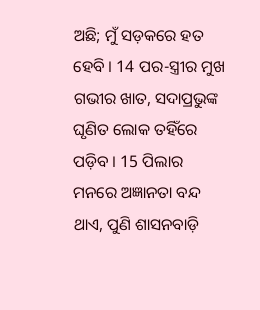ଅଛି; ମୁଁ ସଡ଼କରେ ହତ ହେବି । 14 ପର-ସ୍ତ୍ରୀର ମୁଖ ଗଭୀର ଖାତ, ସଦାପ୍ରଭୁଙ୍କ ଘୃଣିତ ଲୋକ ତହିଁରେ ପଡ଼ିବ । 15 ପିଲାର ମନରେ ଅଜ୍ଞାନତା ବନ୍ଦ ଥାଏ, ପୁଣି ଶାସନବାଡ଼ି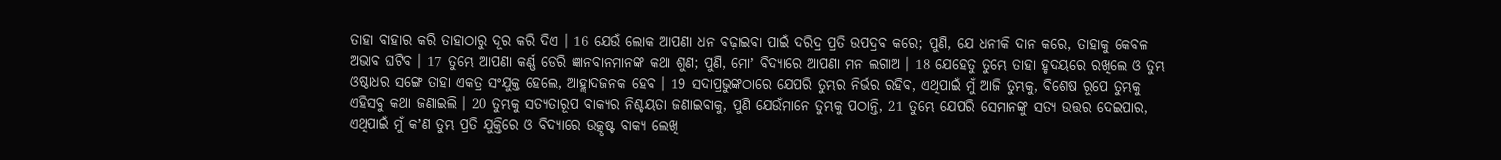ତାହା ବାହାର କରି ତାହାଠାରୁ ଦୂର କରି ଦିଏ । 16 ଯେଉଁ ଲୋକ ଆପଣା ଧନ ବଢ଼ାଇବା ପାଇଁ ଦରିଦ୍ର ପ୍ରତି ଉପଦ୍ରବ କରେ; ପୁଣି, ଯେ ଧନୀକି ଦାନ କରେ, ତାହାକୁ କେବଳ ଅଭାବ ଘଟିବ । 17 ତୁମ୍ଭେ ଆପଣା କର୍ଣ୍ଣ ଡେରି ଜ୍ଞାନବାନମାନଙ୍କ କଥା ଶୁଣ; ପୁଣି, ମୋʼ ବିଦ୍ୟାରେ ଆପଣା ମନ ଲଗାଅ । 18 ଯେହେତୁ ତୁମ୍ଭେ ତାହା ହୃଦୟରେ ରଖିଲେ ଓ ତୁମ୍ଭ ଓଷ୍ଠାଧର ସଙ୍ଗେ ତାହା ଏକତ୍ର ସଂଯୁକ୍ତ ହେଲେ, ଆହ୍ଲାଦଜନକ ହେବ । 19 ସଦାପ୍ରଭୁଙ୍କଠାରେ ଯେପରି ତୁମ୍ଭର ନିର୍ଭର ରହିବ, ଏଥିପାଇଁ ମୁଁ ଆଜି ତୁମ୍ଭକୁ, ବିଶେଷ ରୂପେ ତୁମ୍ଭକୁ ଏହିସବୁ କଥା ଜଣାଇଲି । 20 ତୁମ୍ଭକୁ ସତ୍ୟତାରୂପ ବାକ୍ୟର ନିଶ୍ଚୟତା ଜଣାଇବାକୁ, ପୁଣି ଯେଉଁମାନେ ତୁମ୍ଭକୁ ପଠାନ୍ତି, 21 ତୁମ୍ଭେ ଯେପରି ସେମାନଙ୍କୁ ସତ୍ୟ ଉତ୍ତର ଦେଇପାର, ଏଥିପାଇଁ ମୁଁ କʼଣ ତୁମ୍ଭ ପ୍ରତି ଯୁକ୍ତିରେ ଓ ବିଦ୍ୟାରେ ଉତ୍କୃଷ୍ଟ ବାକ୍ୟ ଲେଖି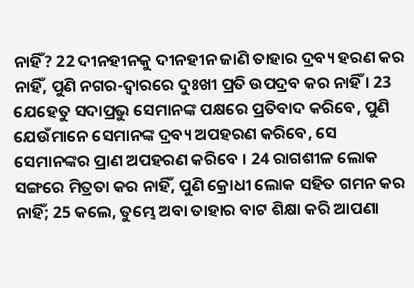ନାହିଁ? 22 ଦୀନହୀନକୁ ଦୀନହୀନ ଜାଣି ତାହାର ଦ୍ରବ୍ୟ ହରଣ କର ନାହିଁ, ପୁଣି ନଗର-ଦ୍ଵାରରେ ଦୁଃଖୀ ପ୍ରତି ଉପଦ୍ରବ କର ନାହିଁ । 23 ଯେହେତୁ ସଦାପ୍ରଭୁ ସେମାନଙ୍କ ପକ୍ଷରେ ପ୍ରତିବାଦ କରିବେ, ପୁଣି ଯେଉଁମାନେ ସେମାନଙ୍କ ଦ୍ରବ୍ୟ ଅପହରଣ କରିବେ, ସେ ସେମାନଙ୍କର ପ୍ରାଣ ଅପହରଣ କରିବେ । 24 ରାଗଶୀଳ ଲୋକ ସଙ୍ଗରେ ମିତ୍ରତା କର ନାହିଁ, ପୁଣି କ୍ରୋଧୀ ଲୋକ ସହିତ ଗମନ କର ନାହିଁ; 25 କଲେ, ତୁମ୍ଭେ ଅବା ତାହାର ବାଟ ଶିକ୍ଷା କରି ଆପଣା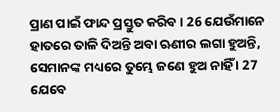ପ୍ରାଣ ପାଇଁ ଫାନ୍ଦ ପ୍ରସ୍ତୁତ କରିବ । 26 ଯେଉଁମାନେ ହାତରେ ତାଳି ଦିଅନ୍ତି ଅବା ଋଣୀର ଲଗା ହୁଅନ୍ତି, ସେମାନଙ୍କ ମଧ୍ୟରେ ତୁମ୍ଭେ ଜଣେ ହୁଅ ନାହିଁ । 27 ଯେବେ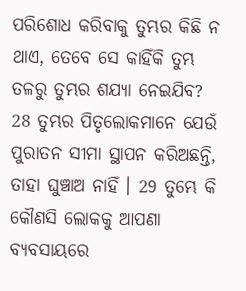ପରିଶୋଧ କରିବାକୁ ତୁମ୍ଭର କିଛି ନ ଥାଏ, ତେବେ ସେ କାହିଁକି ତୁମ୍ଭ ତଳରୁ ତୁମ୍ଭର ଶଯ୍ୟା ନେଇଯିବ? 28 ତୁମ୍ଭର ପିତୃଲୋକମାନେ ଯେଉଁ ପୁରାତନ ସୀମା ସ୍ଥାପନ କରିଅଛନ୍ତି, ତାହା ଘୁଞ୍ଚାଅ ନାହିଁ । 29 ତୁମ୍ଭେ କି କୌଣସି ଲୋକକୁ ଆପଣା ବ୍ୟବସାୟରେ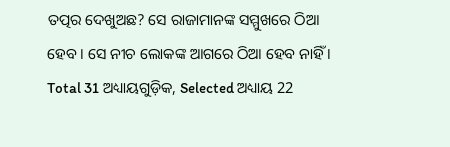ତତ୍ପର ଦେଖୁଅଛ? ସେ ରାଜାମାନଙ୍କ ସମ୍ମୁଖରେ ଠିଆ ହେବ । ସେ ନୀଚ ଲୋକଙ୍କ ଆଗରେ ଠିଆ ହେବ ନାହିଁ ।
Total 31 ଅଧ୍ୟାୟଗୁଡ଼ିକ, Selected ଅଧ୍ୟାୟ 22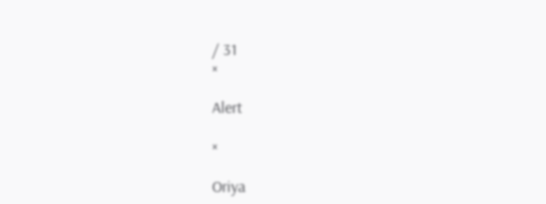/ 31
×

Alert

×

Oriya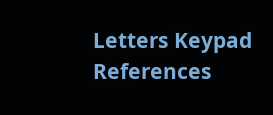Letters Keypad References